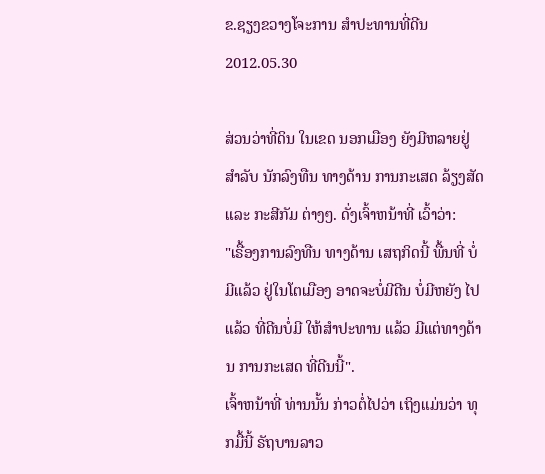ຂ.ຊຽງຂວາງໂຈະການ ສຳປະທານທີ່ດີນ
2012.05.30

ສ່ວນວ່າທີ່ດິນ ໃນເຂດ ນອກເມືອງ ຍັງມີຫລາຍຢູ່ ສຳລັບ ນັກລົງທືນ ທາງດ້ານ ການກະເສດ ລ້ຽງສັດ ແລະ ກະສີກັມ ຕ່າງໆ. ດັ່ງເຈົ້າຫນ້າທີ່ ເວົ້າວ່າ:
"ເຣື້ອງການລົງທືນ ທາງດ້ານ ເສຖກິດນີ້ ພື້ນທີ່ ບໍ່ມີແລ້ວ ຢູ່ໃນໂຕເມືອງ ອາດຈະບໍ່ມີດີນ ບໍ່ມີຫຍັງ ໄປແລ້ວ ທີ່ດີນບໍ່ມີ ໃຫ້ສຳປະທານ ແລ້ວ ມີແຕ່ທາງດ້ານ ການກະເສດ ທີ່ດີນນີ້".
ເຈົ້າຫນ້າທີ່ ທ່ານນັ້ນ ກ່າວຕໍ່ໄປວ່າ ເຖິງແມ່ນວ່າ ທຸກມື້ນີ້ ຣັຖບານລາວ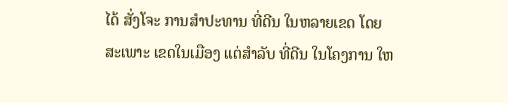ໄດ້ ສັ່ງໂຈະ ການສຳປະທານ ທີ່ດີນ ໃນຫລາຍເຂດ ໂດຍສະເພາະ ເຂດໃນເມືອງ ແຕ່ສຳລັບ ທີ່ດີນ ໃນໂຄງການ ໃຫ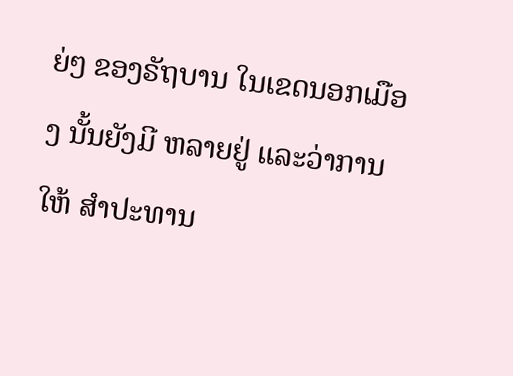ຍ່ໆ ຂອງຣັຖບານ ໃນເຂດນອກເມືອງ ນັ້ນຍັງມີ ຫລາຍຢູ່ ແລະວ່າການໃຫ້ ສຳປະທານ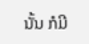ນັ້ນ ກໍມີ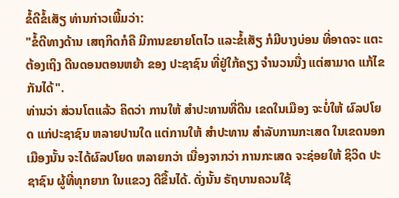ຂໍ້ດີຂໍ້ເສັຽ ທ່ານກ່າວເພີ້ມວ່າ:
"ຂໍ້ດີທາງດ້ານ ເສຖກິດກໍຄື ມີການຂຍາຍໂຕໄວ ແລະຂໍ້ເສັຽ ກໍມີບາງບ່ອນ ທີ່ອາດຈະ ແຕະຕ້ອງເຖິງ ດີນດອນຕອນຫຍ້າ ຂອງ ປະຊາຊົນ ທີ່ຢູ່ໃກ້ຄຽງ ຈຳນວນນື່ງ ແຕ່ສາມາດ ແກ້ໄຂ ກັນໄດ້".
ທ່ານວ່າ ສ່ວນໂຕແລ້ວ ຄິດວ່າ ການໃຫ້ ສຳປະທານທີ່ດີນ ເຂດໃນເມືອງ ຈະບໍ່ໃຫ້ ຜົລປໂຍດ ແກ່ປະຊາຊົນ ຫລາຍປານໃດ ແຕ່ການໃຫ້ ສຳປະທານ ສຳລັບການກະເສດ ໃນເຂດນອກ ເມືອງນັ້ນ ຈະໄດ້ຜົລປໂຍດ ຫລາຍກວ່າ ເນື່ອງຈາກວ່າ ການກະເສດ ຈະຊ່ອຍໃຫ້ ຊິວິດ ປະຊາຊົນ ຜູ້ທີ່ທຸກຍາກ ໃນແຂວງ ດີຂື້ນໄດ້. ດັ່ງນັ້ນ ຣັຖບານຄວນໃຊ້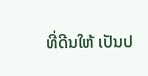ທີ່ດີນໃຫ້ ເປັນປ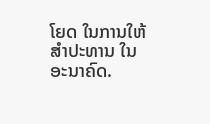ໂຍດ ໃນການໃຫ້ ສຳປະທານ ໃນອະນາຄົດ.